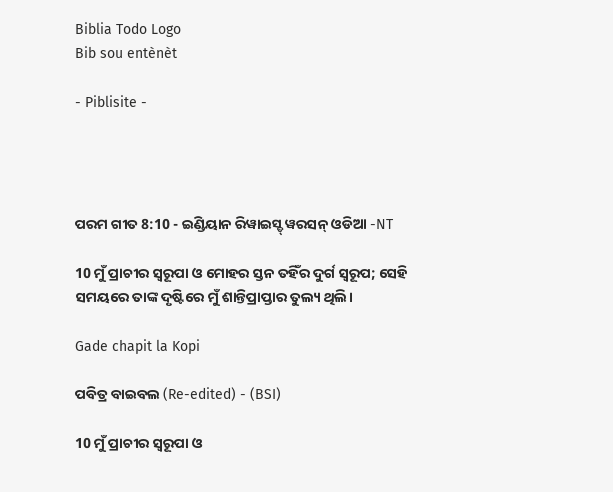Biblia Todo Logo
Bib sou entènèt

- Piblisite -




ପରମ ଗୀତ 8:10 - ଇଣ୍ଡିୟାନ ରିୱାଇସ୍ଡ୍ ୱରସନ୍ ଓଡିଆ -NT

10 ମୁଁ ପ୍ରାଚୀର ସ୍ୱରୂପା ଓ ମୋହର ସ୍ତନ ତହିଁର ଦୁର୍ଗ ସ୍ୱରୂପ; ସେହି ସମୟରେ ତାଙ୍କ ଦୃଷ୍ଟିରେ ମୁଁ ଶାନ୍ତିପ୍ରାପ୍ତାର ତୁଲ୍ୟ ଥିଲି।

Gade chapit la Kopi

ପବିତ୍ର ବାଇବଲ (Re-edited) - (BSI)

10 ମୁଁ ପ୍ରାଚୀର ସ୍ଵରୂପା ଓ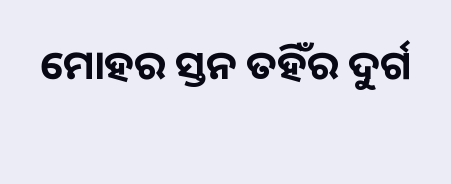ମୋହର ସ୍ତନ ତହିଁର ଦୁର୍ଗ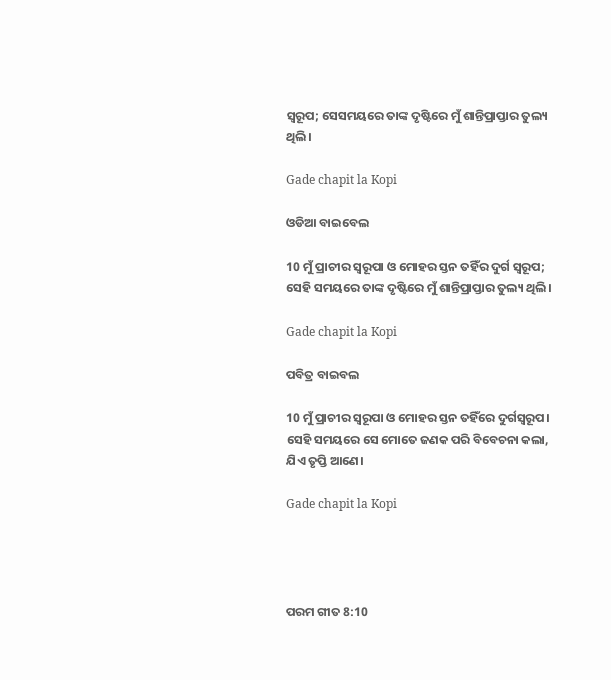ସ୍ଵରୂପ; ସେସମୟରେ ତାଙ୍କ ଦୃଷ୍ଟିରେ ମୁଁ ଶାନ୍ତିପ୍ରାପ୍ତାର ତୁଲ୍ୟ ଥିଲି।

Gade chapit la Kopi

ଓଡିଆ ବାଇବେଲ

10 ମୁଁ ପ୍ରାଚୀର ସ୍ୱରୂପା ଓ ମୋହର ସ୍ତନ ତହିଁର ଦୁର୍ଗ ସ୍ୱରୂପ; ସେହି ସମୟରେ ତାଙ୍କ ଦୃଷ୍ଟିରେ ମୁଁ ଶାନ୍ତିପ୍ରାପ୍ତାର ତୁଲ୍ୟ ଥିଲି।

Gade chapit la Kopi

ପବିତ୍ର ବାଇବଲ

10 ମୁଁ ପ୍ରାଚୀର ସ୍ୱରୂପା ଓ ମୋହର ସ୍ତନ ତହିଁରେ ଦୁର୍ଗସ୍ୱରୂପ। ସେହି ସମୟରେ ସେ ମୋତେ ଜଣକ ପରି ବିବେଚନା କଲା, ଯିଏ ତୃପ୍ତି ଆଣେ।

Gade chapit la Kopi




ପରମ ଗୀତ 8:10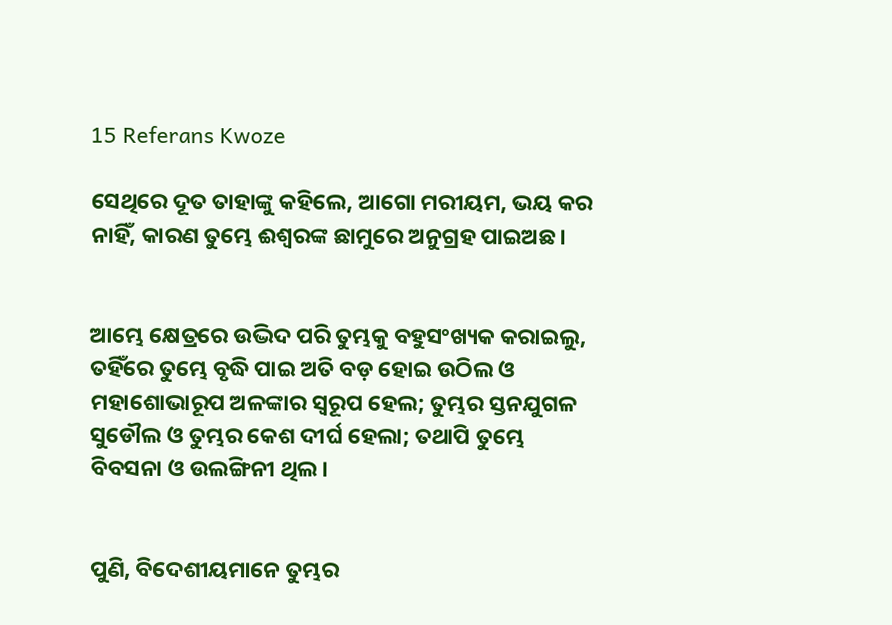15 Referans Kwoze

ସେଥିରେ ଦୂତ ତାହାଙ୍କୁ କହିଲେ, ଆଗୋ ମରୀୟମ, ଭୟ କର ନାହିଁ, କାରଣ ତୁମ୍ଭେ ଈଶ୍ବରଙ୍କ ଛାମୁରେ ଅନୁଗ୍ରହ ପାଇଅଛ।


ଆମ୍ଭେ କ୍ଷେତ୍ରରେ ଉଦ୍ଭିଦ ପରି ତୁମ୍ଭକୁ ବହୁସଂଖ୍ୟକ କରାଇଲୁ, ତହିଁରେ ତୁମ୍ଭେ ବୃଦ୍ଧି ପାଇ ଅତି ବଡ଼ ହୋଇ ଉଠିଲ ଓ ମହାଶୋଭାରୂପ ଅଳଙ୍କାର ସ୍ୱରୂପ ହେଲ; ତୁମ୍ଭର ସ୍ତନଯୁଗଳ ସୁଡୌଲ ଓ ତୁମ୍ଭର କେଶ ଦୀର୍ଘ ହେଲା; ତଥାପି ତୁମ୍ଭେ ବିବସନା ଓ ଉଲଙ୍ଗିନୀ ଥିଲ।


ପୁଣି, ବିଦେଶୀୟମାନେ ତୁମ୍ଭର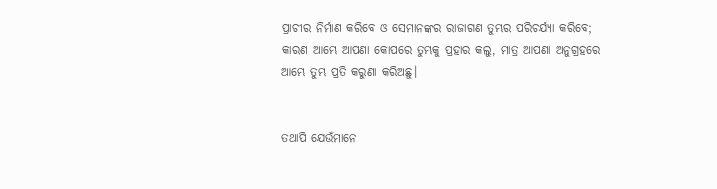ପ୍ରାଚୀର ନିର୍ମାଣ କରିବେ ଓ ସେମାନଙ୍କର ରାଜାଗଣ ତୁମ୍ଭର ପରିଚର୍ଯ୍ୟା କରିବେ; କାରଣ ଆମ୍ଭେ ଆପଣା କୋପରେ ତୁମ୍ଭକୁ ପ୍ରହାର କଲୁ, ମାତ୍ର ଆପଣା ଅନୁଗ୍ରହରେ ଆମ୍ଭେ ତୁମ୍ଭ ପ୍ରତି କରୁଣା କରିଅଛୁ।


ତଥାପି ଯେଉଁମାନେ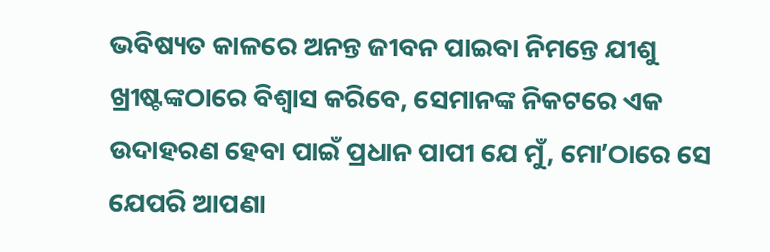ଭବିଷ୍ୟତ କାଳରେ ଅନନ୍ତ ଜୀବନ ପାଇବା ନିମନ୍ତେ ଯୀଶୁ ଖ୍ରୀଷ୍ଟଙ୍କଠାରେ ବିଶ୍ୱାସ କରିବେ, ସେମାନଙ୍କ ନିକଟରେ ଏକ ଉଦାହରଣ ହେବା ପାଇଁ ପ୍ରଧାନ ପାପୀ ଯେ ମୁଁ, ମୋʼଠାରେ ସେ ଯେପରି ଆପଣା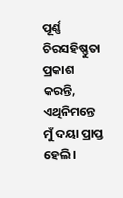ପୂର୍ଣ୍ଣ ଚିରସହିଷ୍ଣୁତା ପ୍ରକାଶ କରନ୍ତି, ଏଥିନିମନ୍ତେ ମୁଁ ଦୟା ପ୍ରାପ୍ତ ହେଲି।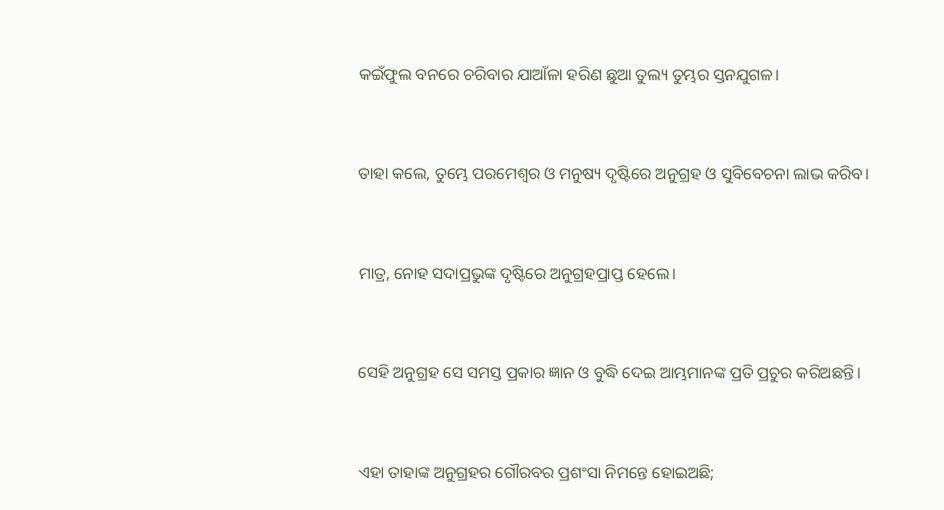କଇଁଫୁଲ ବନରେ ଚରିବାର ଯାଆଁଳା ହରିଣ ଛୁଆ ତୁଲ୍ୟ ତୁମ୍ଭର ସ୍ତନଯୁଗଳ।


ତାହା କଲେ, ତୁମ୍ଭେ ପରମେଶ୍ୱର ଓ ମନୁଷ୍ୟ ଦୃଷ୍ଟିରେ ଅନୁଗ୍ରହ ଓ ସୁବିବେଚନା ଲାଭ କରିବ।


ମାତ୍ର, ନୋହ ସଦାପ୍ରଭୁଙ୍କ ଦୃଷ୍ଟିରେ ଅନୁଗ୍ରହପ୍ରାପ୍ତ ହେଲେ।


ସେହି ଅନୁଗ୍ରହ ସେ ସମସ୍ତ ପ୍ରକାର ଜ୍ଞାନ ଓ ବୁଦ୍ଧି ଦେଇ ଆମ୍ଭମାନଙ୍କ ପ୍ରତି ପ୍ରଚୁର କରିଅଛନ୍ତି।


ଏହା ତାହାଙ୍କ ଅନୁଗ୍ରହର ଗୌରବର ପ୍ରଶଂସା ନିମନ୍ତେ ହୋଇଅଛି;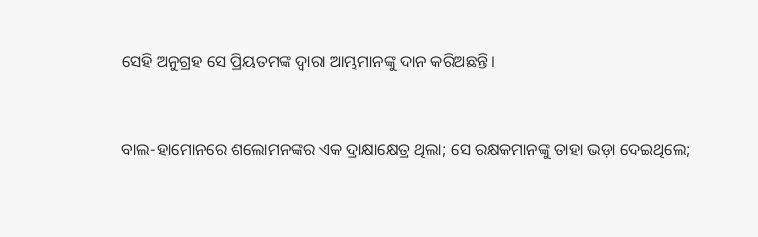ସେହି ଅନୁଗ୍ରହ ସେ ପ୍ରିୟତମଙ୍କ ଦ୍ୱାରା ଆମ୍ଭମାନଙ୍କୁ ଦାନ କରିଅଛନ୍ତି।


ବାଲ-ହାମୋନରେ ଶଲୋମନଙ୍କର ଏକ ଦ୍ରାକ୍ଷାକ୍ଷେତ୍ର ଥିଲା; ସେ ରକ୍ଷକମାନଙ୍କୁ ତାହା ଭଡ଼ା ଦେଇଥିଲେ;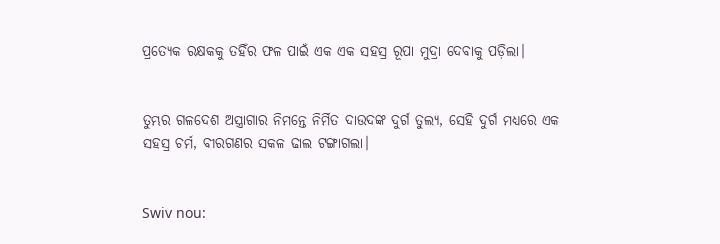ପ୍ରତ୍ୟେକ ରକ୍ଷକକୁ ତହିଁର ଫଳ ପାଇଁ ଏକ ଏକ ସହସ୍ର ରୂପା ମୁଦ୍ରା ଦେବାକୁ ପଡ଼ିଲା।


ତୁମ୍ଭର ଗଳଦେଶ ଅସ୍ତ୍ରାଗାର ନିମନ୍ତେ ନିର୍ମିତ ଦାଉଦଙ୍କ ଦୁର୍ଗ ତୁଲ୍ୟ, ସେହି ଦୁର୍ଗ ମଧ୍ୟରେ ଏକ ସହସ୍ର ଚର୍ମ, ବୀରଗଣର ସକଳ ଢାଲ ଟଙ୍ଗାଗଲା।


Swiv nou: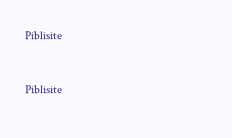Piblisite


Piblisite